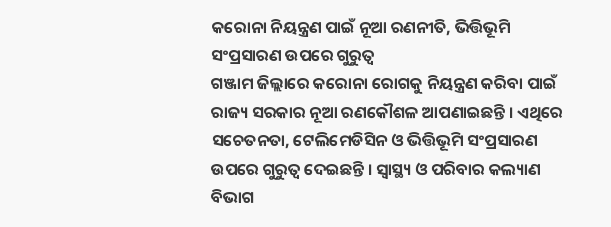କରୋନା ନିୟନ୍ତ୍ରଣ ପାଇଁ ନୂଆ ରଣନୀତି, ଭିତ୍ତିଭୂମି ସଂପ୍ରସାରଣ ଉପରେ ଗୁରୁତ୍ୱ
ଗଞ୍ଜାମ ଜିଲ୍ଲାରେ କରୋନା ରୋଗକୁ ନିୟନ୍ତ୍ରଣ କରିବା ପାଇଁ ରାଜ୍ୟ ସରକାର ନୂଆ ରଣକୌଶଳ ଆପଣାଇଛନ୍ତି । ଏଥିରେ ସଚେତନତା, ଟେଲିମେଡିସିନ ଓ ଭିତ୍ତିଭୂମି ସଂପ୍ରସାରଣ ଉପରେ ଗୁରୁତ୍ୱ ଦେଇଛନ୍ତି । ସ୍ୱାସ୍ଥ୍ୟ ଓ ପରିବାର କଲ୍ୟାଣ ବିଭାଗ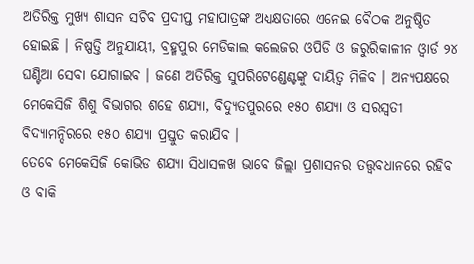ଅତିରିକ୍ତ ମୁଖ୍ୟ ଶାସନ ସଚିବ ପ୍ରଦୀପ୍ତ ମହାପାତ୍ରଙ୍କ ଅଧ୍ୟକ୍ଷତାରେ ଏନେଇ ବୈଠକ ଅନୁଷ୍ଠିତ ହୋଇଛି । ନିଷ୍ପତ୍ତି ଅନୁଯାୟୀ, ବ୍ରହ୍ମପୁର ମେଡିକାଲ କଲେଜର ଓପିଡି ଓ ଜରୁରିକାଳୀନ ଓ୍ୱାର୍ଡ ୨୪ ଘଣ୍ଟିଆ ସେବା ଯୋଗାଇବ । ଜଣେ ଅତିରିକ୍ତ ସୁପରିଟେଣ୍ଡେଣ୍ଟଙ୍କୁ ଦାୟିତ୍ୱ ମିଳିବ । ଅନ୍ୟପକ୍ଷରେ ମେକେସିଜି ଶିଶୁ ବିଭାଗର ଶହେ ଶଯ୍ୟା, ବିଦ୍ୟୁତପୁରରେ ୧୫୦ ଶଯ୍ୟା ଓ ସରସ୍ୱତୀ ବିଦ୍ୟାମନ୍ଦିରରେ ୧୫୦ ଶଯ୍ୟା ପ୍ରସ୍ତୁତ କରାଯିବ ।
ତେବେ ମେକେସିଜି କୋଭିଡ ଶଯ୍ୟା ସିଧାସଳଖ ଭାବେ ଜିଲ୍ଲା ପ୍ରଶାସନର ତତ୍ତ୍ୱବଧାନରେ ରହିବ ଓ ବାକି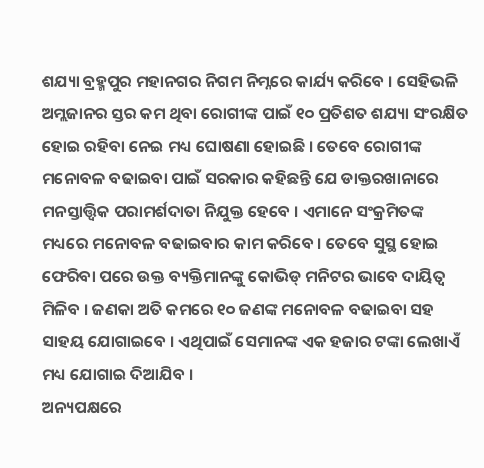ଶଯ୍ୟା ବ୍ରହ୍ମପୁର ମହାନଗର ନିଗମ ନିମ୍ନରେ କାର୍ଯ୍ୟ କରିବେ । ସେହିଭଳି ଅମ୍ଲଜାନର ସ୍ତର କମ ଥିବା ରୋଗୀଙ୍କ ପାଇଁ ୧୦ ପ୍ରତିଶତ ଶଯ୍ୟା ସଂରକ୍ଷିତ ହୋଇ ରହିବା ନେଇ ମଧ୍ୟ ଘୋଷଣା ହୋଇଛି । ତେବେ ରୋଗୀଙ୍କ ମନୋବଳ ବଢାଇବା ପାଇଁ ସରକାର କହିଛନ୍ତି ଯେ ଡାକ୍ତରଖାନାରେ ମନସ୍ତାତ୍ତ୍ୱିକ ପରାମର୍ଶଦାତା ନିଯୁକ୍ତ ହେବେ । ଏମାନେ ସଂକ୍ରମିତଙ୍କ ମଧ୍ୟରେ ମନୋବଳ ବଢାଇବାର କାମ କରିବେ । ତେବେ ସୁସ୍ଥ ହୋଇ ଫେରିବା ପରେ ଉକ୍ତ ବ୍ୟକ୍ତିମାନଙ୍କୁ କୋଭିଡ୍ ମନିଟର ଭାବେ ଦାୟିତ୍ୱ ମିଳିବ । ଜଣକା ଅତି କମରେ ୧୦ ଜଣଙ୍କ ମନୋବଳ ବଢାଇବା ସହ ସାହୟ ଯୋଗାଇବେ । ଏଥିପାଇଁ ସେମାନଙ୍କ ଏକ ହଜାର ଟଙ୍କା ଲେଖାଏଁ ମଧ୍ୟ ଯୋଗାଇ ଦିଆଯିବ ।
ଅନ୍ୟପକ୍ଷରେ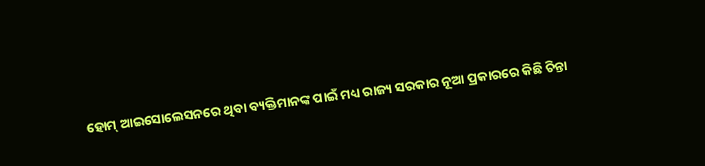ହୋମ୍ ଆଇସୋଲେସନରେ ଥିବା ବ୍ୟକ୍ତିମାନଙ୍କ ପାଇଁ ମଧ୍ୟ ରାଜ୍ୟ ସରକାର ନୂଆ ପ୍ରକାରରେ କିଛି ଚିନ୍ତା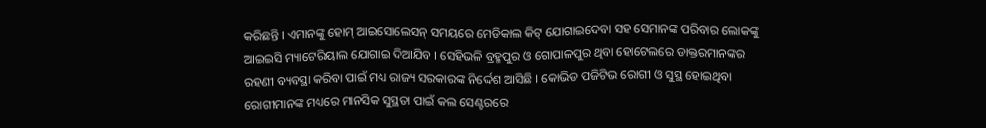କରିଛନ୍ତି । ଏମାନଙ୍କୁ ହୋମ୍ ଆଇସୋଲେସନ୍ ସମୟରେ ମେଡିକାଲ କିଟ୍ ଯୋଗାଇଦେବା ସହ ସେମାନଙ୍କ ପରିବାର ଲୋକଙ୍କୁ ଆଇଇସି ମ୍ୟାଟେରିୟାଲ ଯୋଗାଇ ଦିଆଯିବ । ସେହିଭଳି ବ୍ରହ୍ମପୁର ଓ ଗୋପାଳପୁର ଥିବା ହୋଟେଲରେ ଡାକ୍ତରମାନଙ୍କର ରହଣୀ ବ୍ୟବସ୍ଥା କରିବା ପାଇଁ ମଧ୍ୟ ରାଜ୍ୟ ସରକାରଙ୍କ ନିର୍ଦ୍ଦେଶ ଆସିଛି । କୋଭିଡ ପଜିଟିଭ ରୋଗୀ ଓ ସୁସ୍ଥ ହୋଇଥିବା ରୋଗୀମାନଙ୍କ ମଧ୍ୟରେ ମାନସିକ ସୁସ୍ଥତା ପାଇଁ କଲ ସେଣ୍ଟରରେ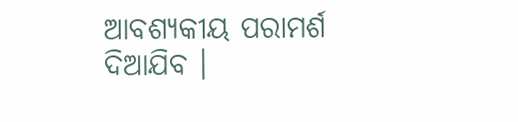ଆବଶ୍ୟକୀୟ ପରାମର୍ଶ ଦିଆଯିବ ।